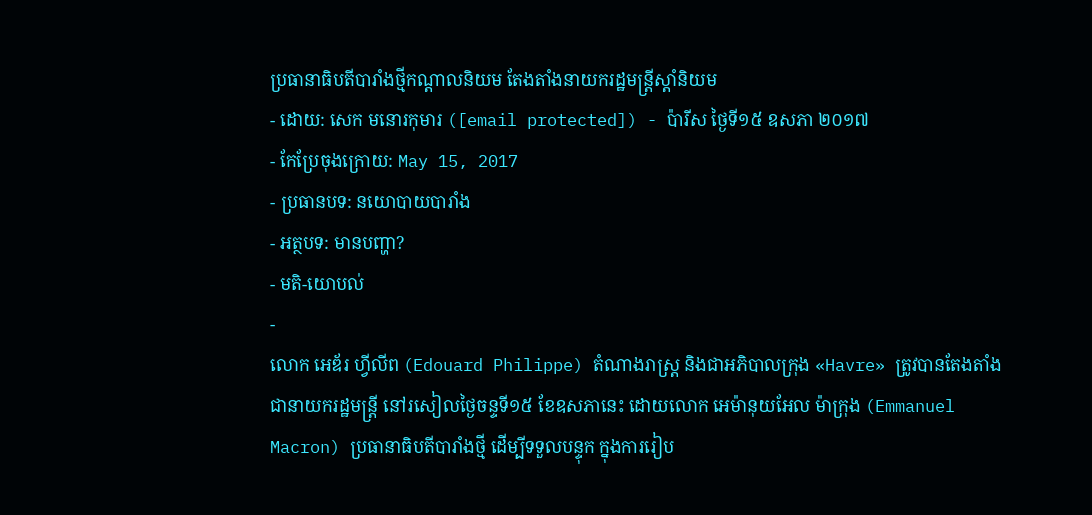ប្រធានាធិបតីបារាំងថ្មីកណ្ដាលនិយម តែងតាំងនាយករដ្ឋមន្ត្រីស្ដាំនិយម
- ដោយ: សេក មនោរកុមារ ([email protected]) - ប៉ារីស ថ្ងៃទី១៥ ឧសភា ២០១៧
- កែប្រែចុងក្រោយ: May 15, 2017
- ប្រធានបទ: នយោបាយបារាំង
- អត្ថបទ: មានបញ្ហា?
- មតិ-យោបល់
-
លោក អេឌ័រ ហ្វីលីព (Edouard Philippe) តំណាងរាស្ត្រ និងជាអភិបាលក្រុង «Havre» ត្រូវបានតែងតាំង ជានាយករដ្ឋមន្ត្រី នៅរសៀលថ្ងៃចន្ទទី១៥ ខែឧសភានេះ ដោយលោក អេម៉ានុយអែល ម៉ាក្រុង (Emmanuel Macron) ប្រធានាធិបតីបារាំងថ្មី ដើម្បីទទួលបន្ទុក ក្នុងការរៀប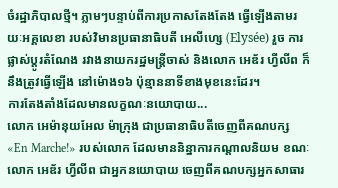ចំរដ្ឋាភិបាលថ្មី។ ភ្លាមៗបន្ទាប់ពីការប្រកាសតែងតែង ធ្វើឡើងតាមរយៈអគ្គលេខា របស់វិមានប្រធានាធិបតី អេលីហ្សេ (Elysée) រួច ការផ្លាស់ប្ដូរតំណែង រវាងនាយករដ្ឋមន្ត្រីចាស់ និងលោក អេឌ័រ ហ្វីលីព ក៏នឹងត្រូវធ្វើឡើង នៅម៉ោង១៦ ប៉ុន្មាននាទីខាងមុខនេះដែរ។
ការតែងតាំងដែលមានលក្ខណៈនយោបាយ...
លោក អេម៉ានុយអែល ម៉ាក្រុង ជាប្រធានាធិបតីចេញពីគណបក្ស «En Marche!» របស់លោក ដែលមាននិន្នាការកណ្ដាលនិយម ខណៈលោក អេឌ័រ ហ្វីលីព ជាអ្នកនយោបាយ ចេញពីគណបក្សអ្នកសាធារ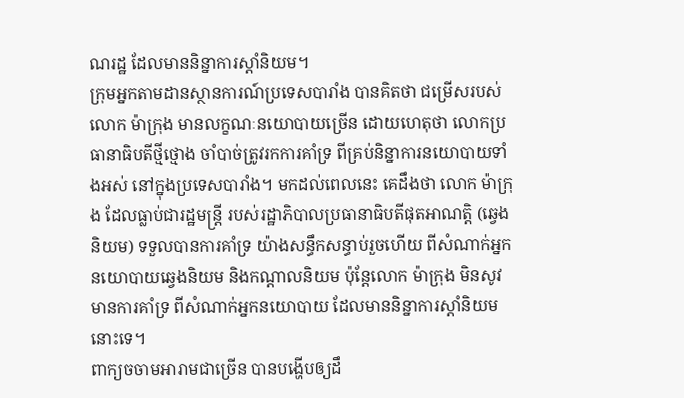ណរដ្ឋ ដែលមាននិន្នាការស្ដាំនិយម។
ក្រុមអ្នកតាមដានស្ថានការណ៍ប្រទេសបារាំង បានគិតថា ជម្រើសរបស់លោក ម៉ាក្រុង មានលក្ខណៈនយោបាយច្រើន ដោយហេតុថា លោកប្រធានាធិបតីថ្មីថ្មោង ចាំបាច់ត្រូវរកការគាំទ្រ ពីគ្រប់និន្នាការនយោបាយទាំងអស់ នៅក្នុងប្រទេសបារាំង។ មកដល់ពេលនេះ គេដឹងថា លោក ម៉ាក្រុង ដែលធ្លាប់ជារដ្ឋមន្ត្រី របស់រដ្ឋាភិបាលប្រធានាធិបតីផុតអាណត្តិ (ឆ្វេងនិយម) ទទួលបានការគាំទ្រ យ៉ាងសន្ធឹកសន្ធាប់រួចហើយ ពីសំណាក់អ្នកនយោបាយឆ្វេងនិយម និងកណ្ដាលនិយម ប៉ុន្តែលោក ម៉ាក្រុង មិនសូវមានការគាំទ្រ ពីសំណាក់អ្នកនយោបាយ ដែលមាននិន្នាការស្ដាំនិយមនោះទេ។
ពាក្យចចាមអារាមជាច្រើន បានបង្ហើបឲ្យដឹ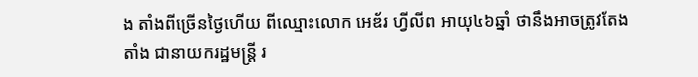ង តាំងពីច្រើនថ្ងៃហើយ ពីឈ្មោះលោក អេឌ័រ ហ្វីលីព អាយុ៤៦ឆ្នាំ ថានឹងអាចត្រូវតែងតាំង ជានាយករដ្ឋមន្ត្រី រ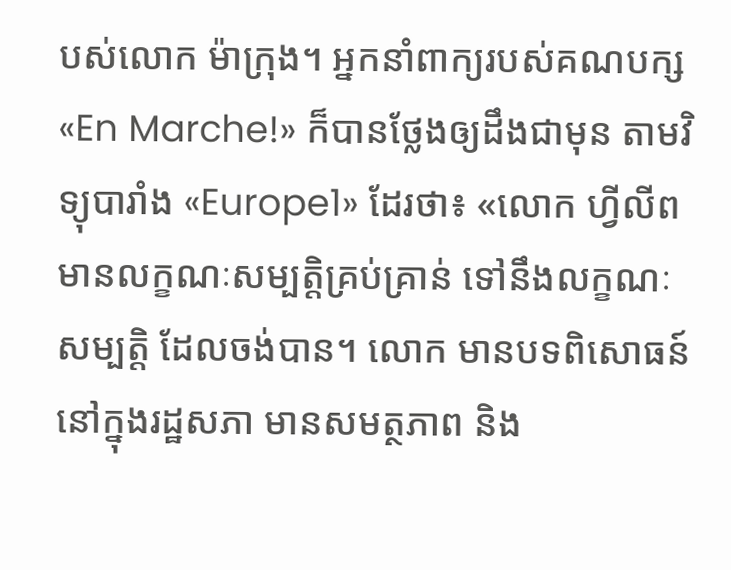បស់លោក ម៉ាក្រុង។ អ្នកនាំពាក្យរបស់គណបក្ស «En Marche!» ក៏បានថ្លែងឲ្យដឹងជាមុន តាមវិទ្យុបារាំង «Europe1» ដែរថា៖ «លោក ហ្វីលីព មានលក្ខណៈសម្បត្តិគ្រប់គ្រាន់ ទៅនឹងលក្ខណៈសម្បត្តិ ដែលចង់បាន។ លោក មានបទពិសោធន៍ នៅក្នុងរដ្ឋសភា មានសមត្ថភាព និង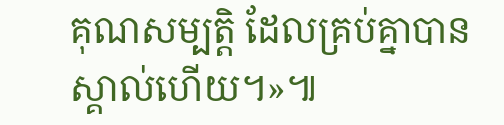គុណសម្បត្តិ ដែលគ្រប់គ្នាបានស្គាល់ហើយ។»៕